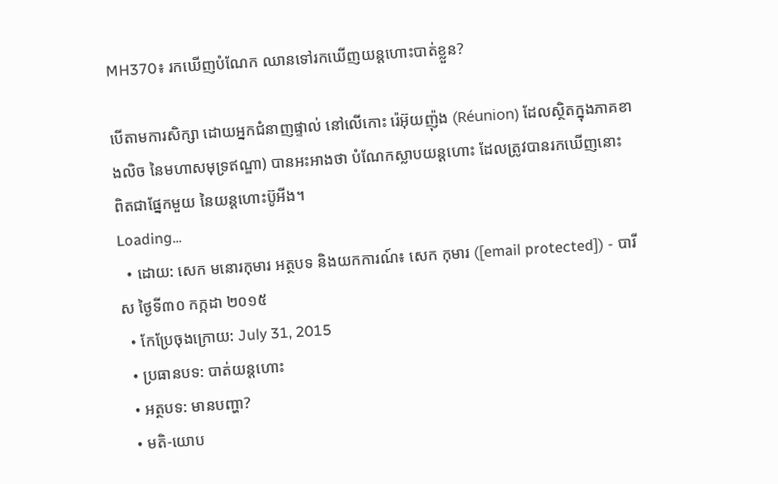MH370៖ រកឃើញបំណែក ឈានទៅរកឃើញយន្ដហោះបាត់ខ្លួន?

បើតាមការសិក្សា ដោយអ្នកជំនាញផ្ទាល់ នៅលើកោះ រ៉េអ៊ុយញ៉ុង (Réunion) ដែលស្ថិតក្នុងភាគខាងលិច នៃមហាសមុទ្រឥណ្ឌា) បានអះអាងថា បំណែកស្លាបយន្ដហោះ ដែលត្រូវបានរកឃើញនោះ ពិតជាផ្នែកមួយ នៃយន្ដហោះប៊ូអីង។
Loading...
  • ដោយ: សេក មនោរកុមារ អត្ថបទ និងយកការណ៍៖ សេក កុមារ ([email protected]) - បារីស ថ្ងៃទី៣០ កក្កដា ២០១៥
  • កែប្រែចុងក្រោយ: July 31, 2015
  • ប្រធានបទ: បាត់យន្ដហោះ
  • អត្ថបទ: មានបញ្ហា?
  • មតិ-យោប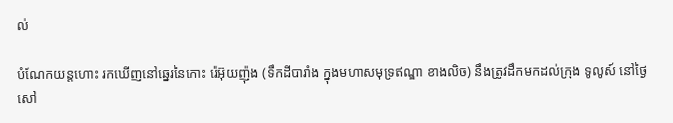ល់

បំណែកយន្ដហោះ រកឃើញនៅឆ្នេរនៃកោះ រ៉េអ៊ុយញ៉ុង (ទឹកដីបារាំង ក្នុងមហាសមុទ្រឥណ្ឌា ខាងលិច) នឹងត្រូវដឹកមកដល់ក្រុង ទូលូស៍ នៅថ្ងៃសៅ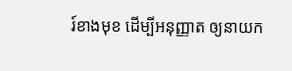រ៍ខាងមុខ ដើម្បីអនុញ្ញាត ឲ្យនាយក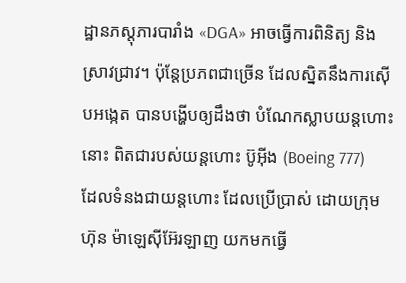ដ្ឋានភស្តុភារបារាំង «DGA» អាចធ្វើការពិនិត្យ និងស្រាវជ្រាវ។ ប៉ុន្តែប្រភពជាច្រើន ដែលស្និតនឹងការស៊ើបអង្កេត បានបង្ហើបឲ្យដឹងថា បំណែកស្លាបយន្ដហោះនោះ ពិតជារបស់យន្ដហោះ ប៊ូអ៊ីង (Boeing 777) ដែលទំនងជាយន្ដហោះ ដែលប្រើប្រាស់ ដោយក្រុមហ៊ុន ម៉ាឡេស៊ីអ៊ែរឡាញ យកមកធ្វើ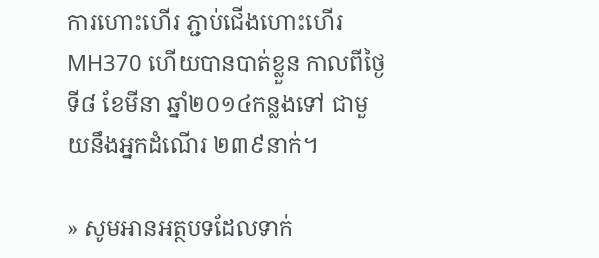ការហោះហើរ ភ្ជាប់ជើងហោះហើរ MH370 ហើយបានបាត់ខ្លួន កាលពីថ្ងៃទី៨ ខែមីនា ឆ្នាំ២០១៤កន្លងទៅ ជាមួយនឹងអ្នកដំណើរ ២៣៩នាក់។

» សូមអានអត្ថបទដែលទាក់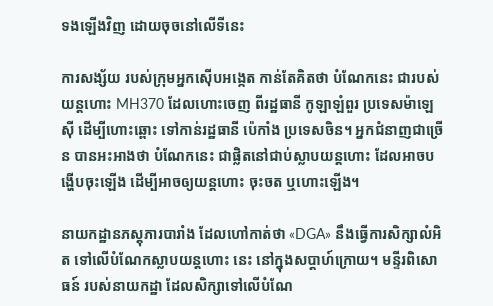ទងឡើងវិញ ដោយចុចនៅលើទីនេះ

ការសង្ស័យ របស់ក្រុមអ្នកស៊ើបអង្កេត កាន់តែគិតថា បំណែកនេះ ជារបស់យន្ដហោះ MH370 ដែលហោះចេញ ពីរដ្ឋធានី កូឡាឡំពួរ ប្រទេសម៉ាឡេស៊ី ដើម្បីហោះឆ្ពោះ ទៅកាន់រដ្ឋធានី ប៉េកាំង ប្រទេសចិន។ អ្នកជំនាញជាច្រើន បានអះអាងថា បំណែកនេះ ជាផ្លិតនៅជាប់ស្លាបយន្ដហោះ ដែលអាចបង្ហើបចុះឡើង ដើម្បីអាចឲ្យយន្ដហោះ ចុះចត ឬហោះឡើង។

នាយកដ្ឋានភស្ដុភារបារាំង ដែលហៅកាត់ថា «DGA» នឹងធ្វើការសិក្សាលំអិត ទៅលើបំណែកស្លាបយន្ដហោះ នេះ នៅក្នុងសប្ដាហ៍ក្រោយ។ មន្ទីរពិសោធន៍ របស់នាយកដ្ឋា ដែលសិក្សាទៅលើបំណែ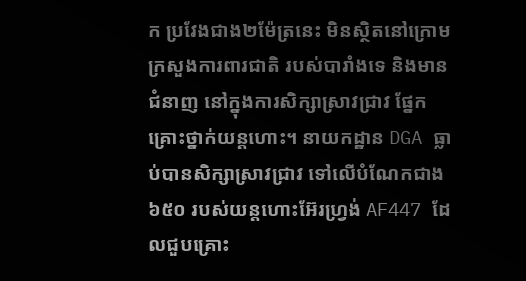ក ប្រវែងជាង២ម៉ែត្រនេះ មិនស្ថិតនៅក្រោម ក្រសួងការពារជាតិ របស់បារាំងទេ និងមានជំនាញ នៅក្នុងការសិក្សាស្រាវជ្រាវ ផ្នែកគ្រោះថ្នាក់យន្ដហោះ។ នាយកដ្ឋាន DGA ធ្លាប់បានសិក្សាស្រាវជ្រាវ ទៅលើបំណែកជាង ៦៥០ របស់យន្ដហោះអ៊ែរហ្វ្រង់ AF447 ដែលជួបគ្រោះ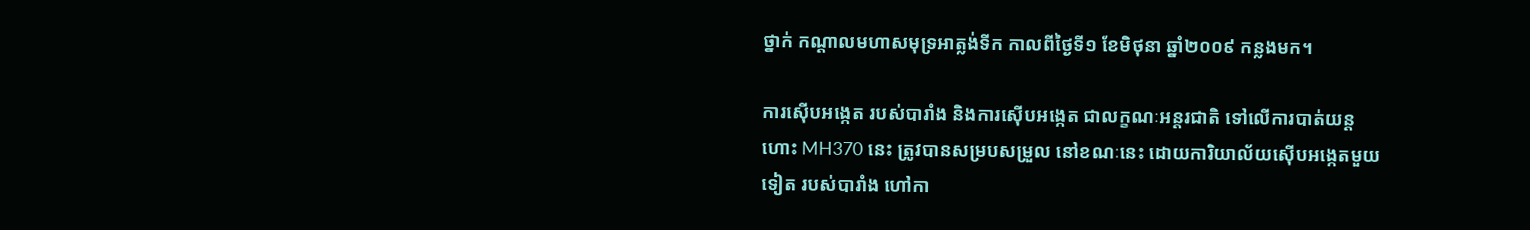ថ្នាក់ កណ្ដាលមហាសមុទ្រអាត្លង់ទីក កាលពីថ្ងៃទី១ ខែមិថុនា ឆ្នាំ២០០៩ កន្លងមក។

ការស៊ើបអង្កេត របស់បារាំង និងការស៊ើបអង្កេត ជាលក្ខណៈអន្តរជាតិ ទៅលើការបាត់យន្ដហោះ MH370 នេះ ត្រូវបានសម្របសម្រួល នៅខណៈនេះ ដោយការិយាល័យស៊ើបអង្កេតមួយទៀត របស់បារាំង ហៅកា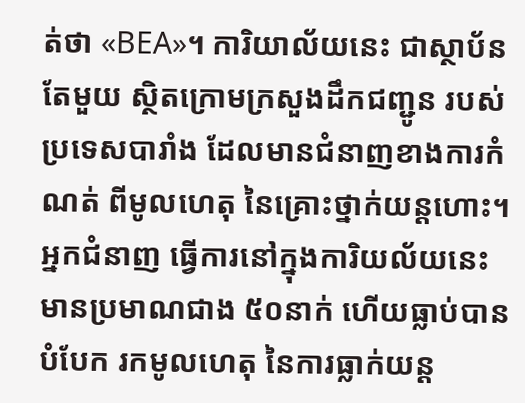ត់ថា «BEA»។ ការិយាល័យនេះ ជាស្ថាប័នតែមួយ ស្ថិតក្រោមក្រសួងដឹកជញ្ជូន របស់ប្រទេសបារាំង ដែលមានជំនាញខាងការកំណត់ ពីមូលហេតុ នៃគ្រោះថ្នាក់យន្ដហោះ។ អ្នកជំនាញ ធ្វើការនៅក្នុងការិយល័យនេះ មានប្រមាណជាង ៥០នាក់ ហើយធ្លាប់បានបំបែក រកមូលហេតុ នៃការធ្លាក់យន្ដ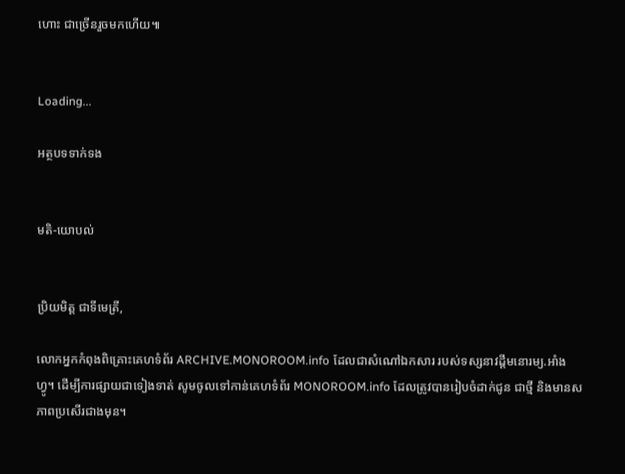ហោះ ជាច្រើនរួចមកហើយ៕


Loading...

អត្ថបទទាក់ទង


មតិ-យោបល់


ប្រិយមិត្ត ជាទីមេត្រី,

លោកអ្នកកំពុងពិគ្រោះគេហទំព័រ ARCHIVE.MONOROOM.info ដែលជាសំណៅឯកសារ របស់ទស្សនាវដ្ដីមនោរម្យ.អាំងហ្វូ។ ដើម្បីការផ្សាយជាទៀងទាត់ សូមចូលទៅកាន់គេហទំព័រ MONOROOM.info ដែលត្រូវបានរៀបចំដាក់ជូន ជាថ្មី និងមានសភាពប្រសើរជាងមុន។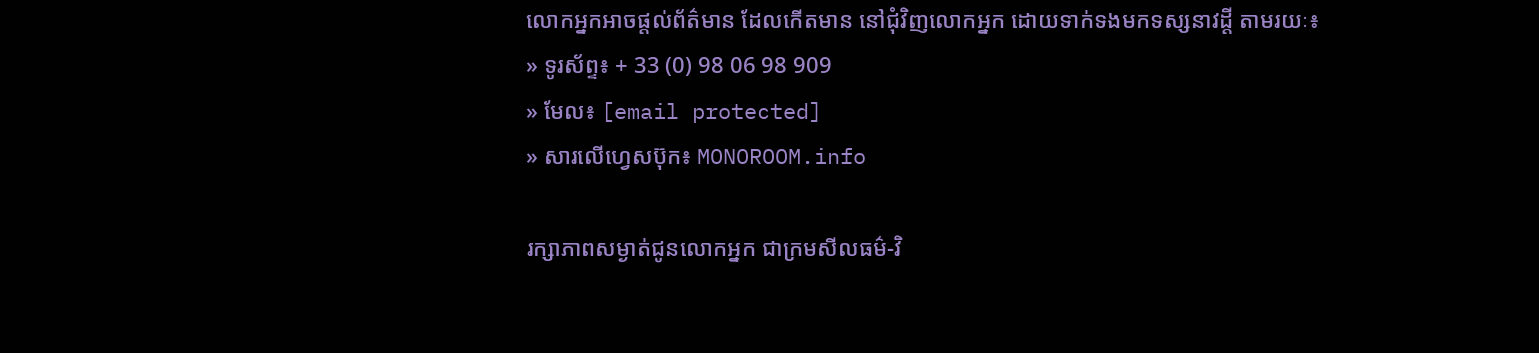លោកអ្នកអាចផ្ដល់ព័ត៌មាន ដែលកើតមាន នៅជុំវិញលោកអ្នក ដោយទាក់ទងមកទស្សនាវដ្ដី តាមរយៈ៖
» ទូរស័ព្ទ៖ + 33 (0) 98 06 98 909
» មែល៖ [email protected]
» សារលើហ្វេសប៊ុក៖ MONOROOM.info

រក្សាភាពសម្ងាត់ជូនលោកអ្នក ជាក្រមសីលធម៌-វិ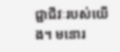ជ្ជាជីវៈរបស់យើង។ មនោរ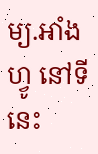ម្យ.អាំងហ្វូ នៅទីនេះ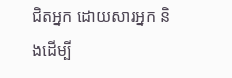ជិតអ្នក ដោយសារអ្នក និងដើម្បី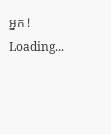អ្នក !
Loading...